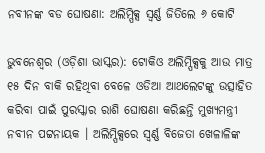ନବୀନଙ୍କ ବଡ ଘୋଷଣା: ଅଲିମ୍ପିକ୍ସ ସ୍ୱର୍ଣ୍ଣ ଜିତିଲେ ୬ କୋଟି

ଭୁବନେଶ୍ୱର (ଓଡ଼ିଶା ଭାସ୍କର): ଟୋକିଓ ଅଲିମ୍ପିକ୍ସକୁ ଆଉ ମାତ୍ର ୧୫ ଦିନ ବାକି ରହିଥିବା ବେଳେ ଓଡିଆ ଆଥଲେଟଙ୍କୁ ଉତ୍ସାହିତ କରିବା ପାଇଁ ପୁରସ୍କାର ରାଶି ଘୋଷଣା କରିଛନ୍ତି ମୁଖ୍ୟମନ୍ତ୍ରୀ ନବୀନ ପଟ୍ଟନାୟକ । ଅଲିମ୍ପିକ୍ସରେ ସ୍ୱର୍ଣ୍ଣ ବିଜେତା ଖେଳାଳିଙ୍କ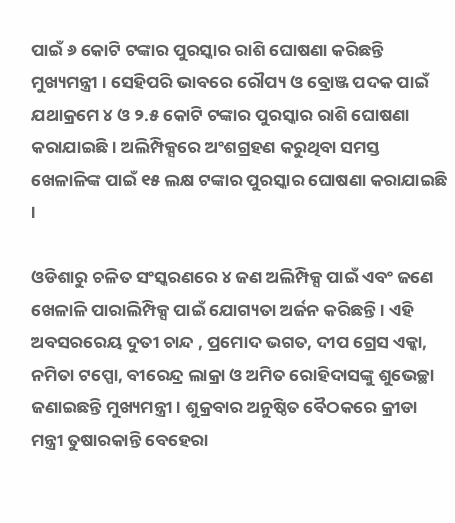ପାଇଁ ୬ କୋଟି ଟଙ୍କାର ପୁରସ୍କାର ରାଶି ଘୋଷଣା କରିଛନ୍ତି ମୁଖ୍ୟମନ୍ତ୍ରୀ । ସେହିପରି ଭାବରେ ରୌପ୍ୟ ଓ ବ୍ରୋଞ୍ଜ ପଦକ ପାଇଁ ଯଥାକ୍ରମେ ୪ ଓ ୨.୫ କୋଟି ଟଙ୍କାର ପୁରସ୍କାର ରାଶି ଘୋଷଣା କରାଯାଇଛି । ଅଲିମ୍ପିକ୍ସରେ ଅଂଶଗ୍ରହଣ କରୁଥିବା ସମସ୍ତ ଖେଳାଳିଙ୍କ ପାଇଁ ୧୫ ଲକ୍ଷ ଟଙ୍କାର ପୁରସ୍କାର ଘୋଷଣା କରାଯାଇଛି ।

ଓଡିଶାରୁ ଚଳିତ ସଂସ୍କରଣରେ ୪ ଜଣ ଅଲିମ୍ପିକ୍ସ ପାଇଁ ଏବଂ ଜଣେ ଖେଳାଳି ପାରାଲିମ୍ପିକ୍ସ ପାଇଁ ଯୋଗ୍ୟତା ଅର୍ଜନ କରିଛନ୍ତି । ଏହି ଅବସରରେୟ ଦୁତୀ ଚାନ୍ଦ , ପ୍ରମୋଦ ଭଗତ, ଦୀପ ଗ୍ରେସ ଏକ୍କା, ନମିତା ଟପ୍ପୋ, ବୀରେନ୍ଦ୍ର ଲାକ୍ରା ଓ ଅମିତ ରୋହିଦାସଙ୍କୁ ଶୁଭେଚ୍ଛା ଜଣାଇଛନ୍ତି ମୁଖ୍ୟମନ୍ତ୍ରୀ । ଶୁକ୍ରବାର ଅନୁଷ୍ଠିତ ବୈଠକରେ କ୍ରୀଡା ମନ୍ତ୍ରୀ ତୁଷାରକାନ୍ତି ବେହେରା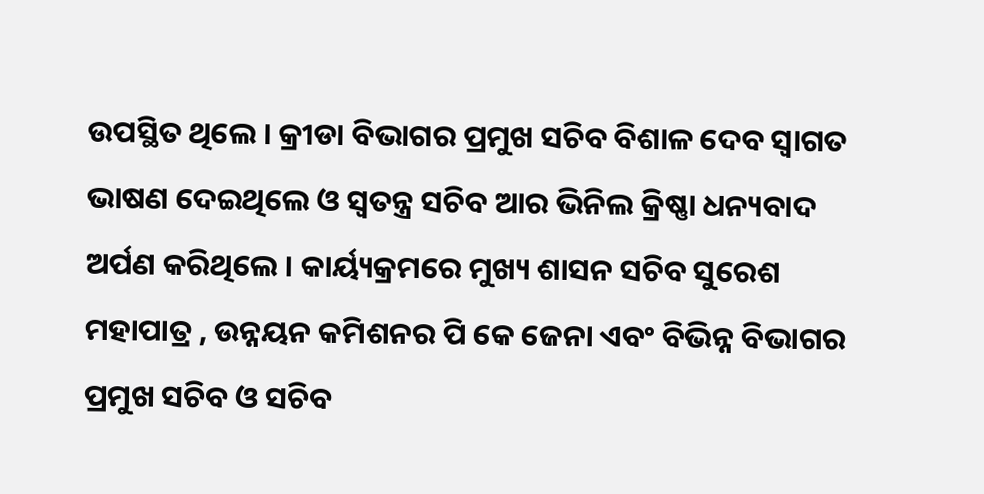ଉପସ୍ଥିତ ଥିଲେ । କ୍ରୀଡା ବିଭାଗର ପ୍ରମୁଖ ସଚିବ ବିଶାଳ ଦେବ ସ୍ଵାଗତ ଭାଷଣ ଦେଇଥିଲେ ଓ ସ୍ଵତନ୍ତ୍ର ସଚିବ ଆର ଭିନିଲ କ୍ରିଷ୍ଣା ଧନ୍ୟବାଦ ଅର୍ପଣ କରିଥିଲେ । କାର୍ୟ୍ୟକ୍ରମରେ ମୁଖ୍ୟ ଶାସନ ସଚିବ ସୁରେଶ ମହାପାତ୍ର , ଉନ୍ନୟନ କମିଶନର ପି କେ ଜେନା ଏବଂ ବିଭିନ୍ନ ବିଭାଗର ପ୍ରମୁଖ ସଚିବ ଓ ସଚିବ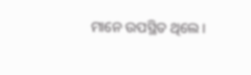ମାନେ ଉପସ୍ଥିତ ଥିଲେ ।